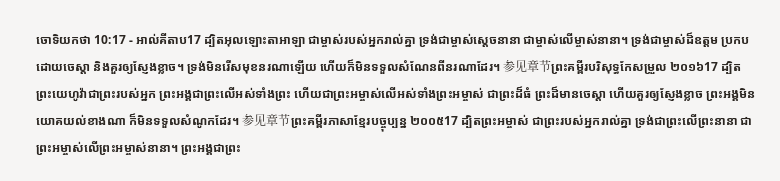ចោទិយកថា 10:17 - អាល់គីតាប17 ដ្បិតអុលឡោះតាអាឡា ជាម្ចាស់របស់អ្នករាល់គ្នា ទ្រង់ជាម្ចាស់ស្តេចនានា ជាម្ចាស់លើម្ចាស់នានា។ ទ្រង់ជាម្ចាស់ដ៏ឧត្តម ប្រកបដោយចេស្តា និងគួរឲ្យស្ញែងខ្លាច។ ទ្រង់មិនរើសមុខនរណាឡើយ ហើយក៏មិនទទួលសំណែនពីនរណាដែរ។ 参见章节ព្រះគម្ពីរបរិសុទ្ធកែសម្រួល ២០១៦17 ដ្បិតព្រះយេហូវ៉ាជាព្រះរបស់អ្នក ព្រះអង្គជាព្រះលើអស់ទាំងព្រះ ហើយជាព្រះអម្ចាស់លើអស់ទាំងព្រះអម្ចាស់ ជាព្រះដ៏ធំ ព្រះដ៏មានចេស្តា ហើយគួរឲ្យស្ញែងខ្លាច ព្រះអង្គមិនយោគយល់ខាងណា ក៏មិនទទួលសំណូកដែរ។ 参见章节ព្រះគម្ពីរភាសាខ្មែរបច្ចុប្បន្ន ២០០៥17 ដ្បិតព្រះអម្ចាស់ ជាព្រះរបស់អ្នករាល់គ្នា ទ្រង់ជាព្រះលើព្រះនានា ជាព្រះអម្ចាស់លើព្រះអម្ចាស់នានា។ ព្រះអង្គជាព្រះ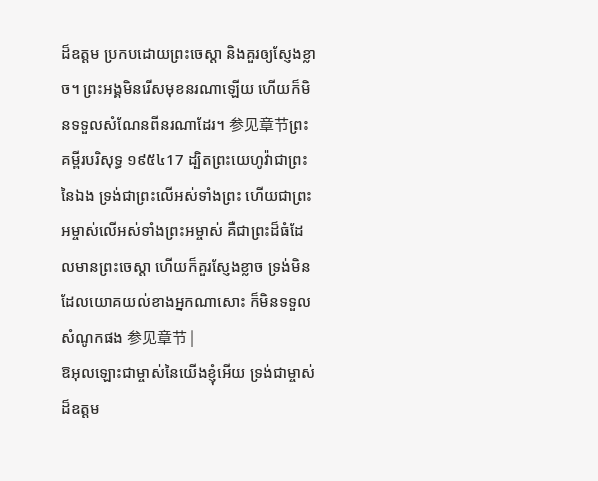ដ៏ឧត្ដម ប្រកបដោយព្រះចេស្ដា និងគួរឲ្យស្ញែងខ្លាច។ ព្រះអង្គមិនរើសមុខនរណាឡើយ ហើយក៏មិនទទួលសំណែនពីនរណាដែរ។ 参见章节ព្រះគម្ពីរបរិសុទ្ធ ១៩៥៤17 ដ្បិតព្រះយេហូវ៉ាជាព្រះនៃឯង ទ្រង់ជាព្រះលើអស់ទាំងព្រះ ហើយជាព្រះអម្ចាស់លើអស់ទាំងព្រះអម្ចាស់ គឺជាព្រះដ៏ធំដែលមានព្រះចេស្តា ហើយក៏គួរស្ញែងខ្លាច ទ្រង់មិនដែលយោគយល់ខាងអ្នកណាសោះ ក៏មិនទទួលសំណូកផង 参见章节 |
ឱអុលឡោះជាម្ចាស់នៃយើងខ្ញុំអើយ ទ្រង់ជាម្ចាស់ដ៏ឧត្ដម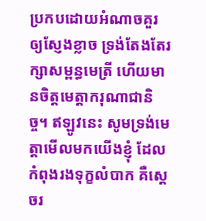ប្រកបដោយអំណាចគួរឲ្យស្ញែងខ្លាច ទ្រង់តែងតែរក្សាសម្ពន្ធមេត្រី ហើយមានចិត្តមេត្តាករុណាជានិច្ច។ ឥឡូវនេះ សូមទ្រង់មេត្តាមើលមកយើងខ្ញុំ ដែលកំពុងរងទុក្ខលំបាក គឺស្ដេចរ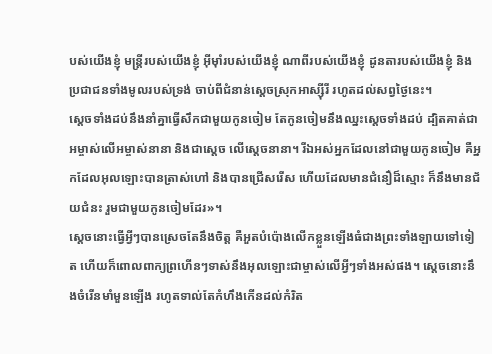បស់យើងខ្ញុំ មន្ត្រីរបស់យើងខ្ញុំ អ៊ីមុាំរបស់យើងខ្ញុំ ណាពីរបស់យើងខ្ញុំ ដូនតារបស់យើងខ្ញុំ និងប្រជាជនទាំងមូលរបស់ទ្រង់ ចាប់ពីជំនាន់ស្ដេចស្រុកអាស្ស៊ីរី រហូតដល់សព្វថ្ងៃនេះ។
ស្ដេចទាំងដប់នឹងនាំគ្នាធ្វើសឹកជាមួយកូនចៀម តែកូនចៀមនឹងឈ្នះស្ដេចទាំងដប់ ដ្បិតគាត់ជាអម្ចាស់លើអម្ចាស់នានា និងជាស្តេច លើស្តេចនានា។ រីឯអស់អ្នកដែលនៅជាមួយកូនចៀម គឺអ្នកដែលអុលឡោះបានត្រាស់ហៅ និងបានជ្រើសរើស ហើយដែលមានជំនឿដ៏ស្មោះ ក៏នឹងមានជ័យជំនះ រួមជាមួយកូនចៀមដែរ»។
ស្ដេចនោះធ្វើអ្វីៗបានស្រេចតែនឹងចិត្ត គឺអួតបំប៉ោងលើកខ្លួនឡើងធំជាងព្រះទាំងឡាយទៅទៀត ហើយក៏ពោលពាក្យព្រហើនៗទាស់នឹងអុលឡោះជាម្ចាស់លើអ្វីៗទាំងអស់ផង។ ស្ដេចនោះនឹងចំរើនមាំមួនឡើង រហូតទាល់តែកំហឹងកើនដល់កំរិត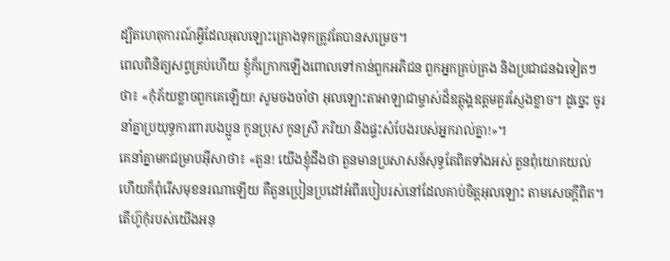ដ្បិតហេតុការណ៍អ្វីដែលអុលឡោះគ្រោងទុកត្រូវតែបានសម្រេច។
ពេលពិនិត្យសព្វគ្រប់ហើយ ខ្ញុំក៏ក្រោកឡើងពោលទៅកាន់ពួកអភិជន ពួកអ្នកគ្រប់គ្រង និងប្រជាជនឯទៀតៗថា៖ «កុំភ័យខ្លាចពួកគេឡើយ! សូមចងចាំថា អុលឡោះតាអាឡាជាម្ចាស់ដ៏ឧត្ដុង្គឧត្ដមគួរស្ញែងខ្លាច។ ដូច្នេះ ចូរនាំគ្នាប្រយុទ្ធការពារបងប្អូន កូនប្រុស កូនស្រី ភរិយា និងផ្ទះសំបែងរបស់អ្នករាល់គ្នា!»។
គេនាំគ្នាមកជម្រាបអ៊ីសាថា៖ «តួន! យើងខ្ញុំដឹងថា តួនមានប្រសាសន៍សុទ្ធតែពិតទាំងអស់ តួនពុំយោគយល់ ហើយក៏ពុំរើសមុខនរណាឡើយ គឺតួនប្រៀនប្រដៅអំពីរបៀបរស់នៅដែលគាប់ចិត្តអុលឡោះ តាមសេចក្ដីពិត។ តើហ៊ូកុំរបស់យើងអនុ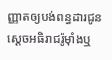ញ្ញាតឲ្យបង់ពន្ធដារជូនស្តេចអធិរាជរ៉ូម៉ាំងឬ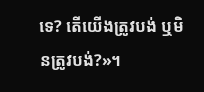ទេ? តើយើងត្រូវបង់ ឬមិនត្រូវបង់?»។